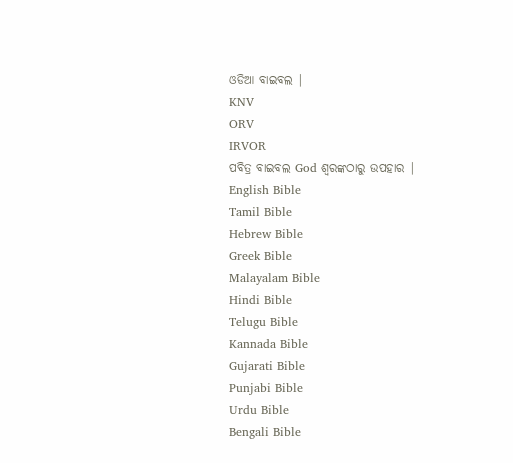ଓଡିଆ ବାଇବଲ |
KNV
ORV
IRVOR
ପବିତ୍ର ବାଇବଲ God ଶ୍ବରଙ୍କଠାରୁ ଉପହାର |
English Bible
Tamil Bible
Hebrew Bible
Greek Bible
Malayalam Bible
Hindi Bible
Telugu Bible
Kannada Bible
Gujarati Bible
Punjabi Bible
Urdu Bible
Bengali Bible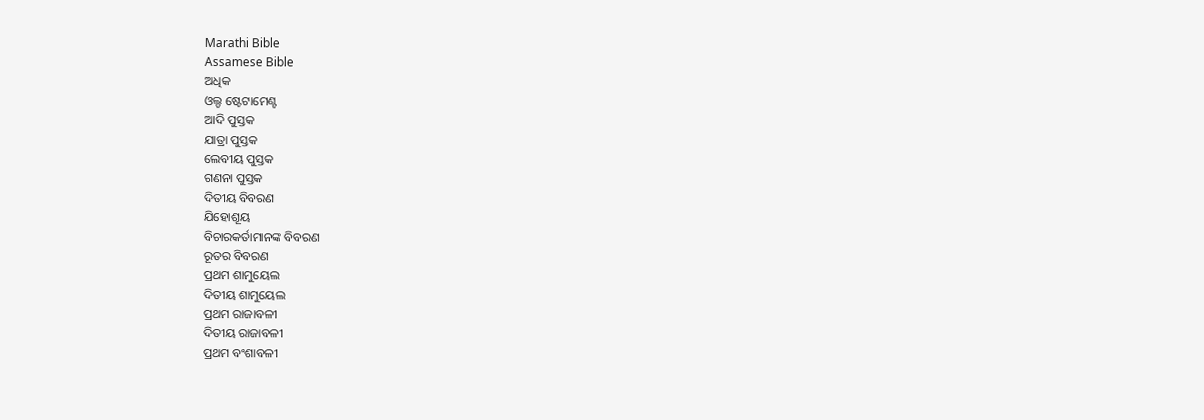Marathi Bible
Assamese Bible
ଅଧିକ
ଓଲ୍ଡ ଷ୍ଟେଟାମେଣ୍ଟ
ଆଦି ପୁସ୍ତକ
ଯାତ୍ରା ପୁସ୍ତକ
ଲେବୀୟ ପୁସ୍ତକ
ଗଣନା ପୁସ୍ତକ
ଦିତୀୟ ବିବରଣ
ଯିହୋଶୂୟ
ବିଚାରକର୍ତାମାନଙ୍କ ବିବରଣ
ରୂତର ବିବରଣ
ପ୍ରଥମ ଶାମୁୟେଲ
ଦିତୀୟ ଶାମୁୟେଲ
ପ୍ରଥମ ରାଜାବଳୀ
ଦିତୀୟ ରାଜାବଳୀ
ପ୍ରଥମ ବଂଶାବଳୀ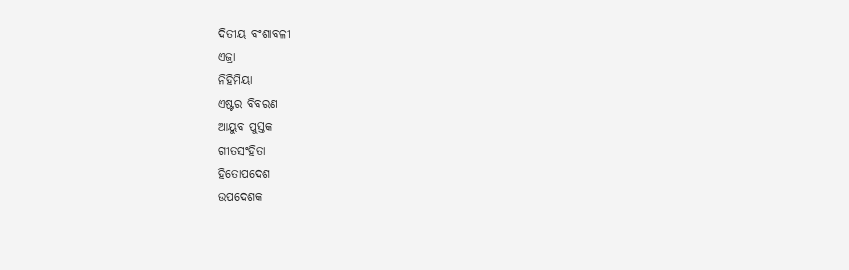ଦିତୀୟ ବଂଶାବଳୀ
ଏଜ୍ରା
ନିହିମିୟା
ଏଷ୍ଟର ବିବରଣ
ଆୟୁବ ପୁସ୍ତକ
ଗୀତସଂହିତା
ହିତୋପଦେଶ
ଉପଦେଶକ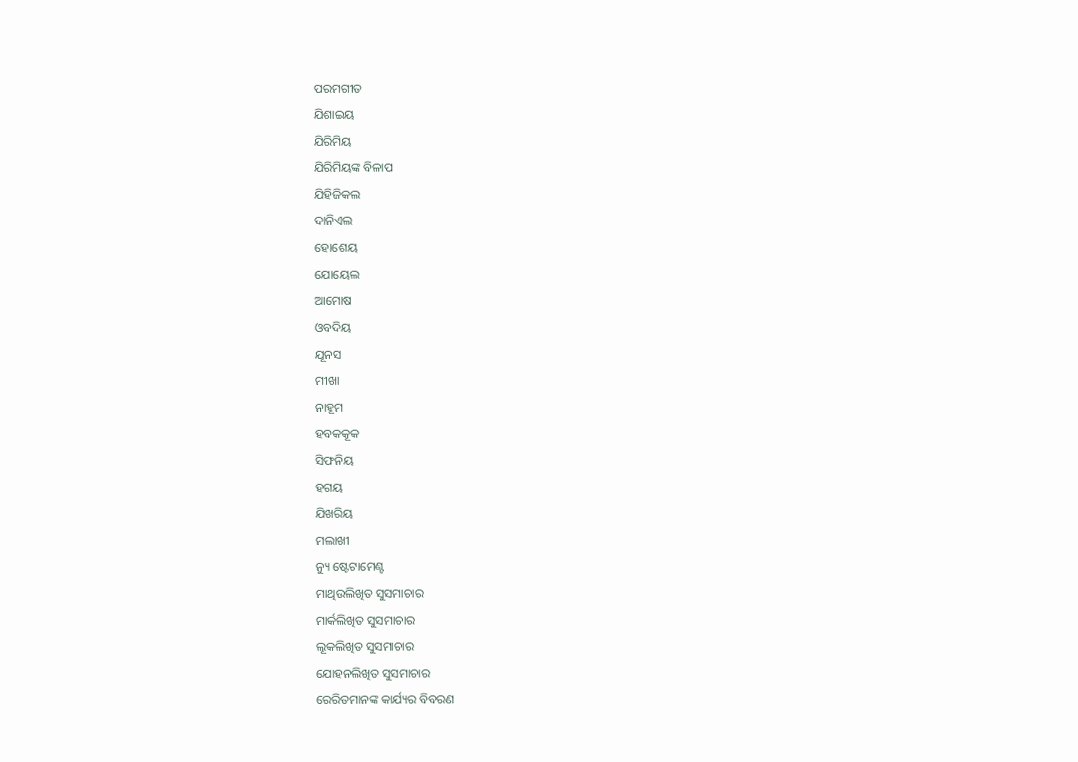ପରମଗୀତ
ଯିଶାଇୟ
ଯିରିମିୟ
ଯିରିମିୟଙ୍କ ବିଳାପ
ଯିହିଜିକଲ
ଦାନିଏଲ
ହୋଶେୟ
ଯୋୟେଲ
ଆମୋଷ
ଓବଦିୟ
ଯୂନସ
ମୀଖା
ନାହୂମ
ହବକକୂକ
ସିଫନିୟ
ହଗୟ
ଯିଖରିୟ
ମଲାଖୀ
ନ୍ୟୁ ଷ୍ଟେଟାମେଣ୍ଟ
ମାଥିଉଲିଖିତ ସୁସମାଚାର
ମାର୍କଲିଖିତ ସୁସମାଚାର
ଲୂକଲିଖିତ ସୁସମାଚାର
ଯୋହନଲିଖିତ ସୁସମାଚାର
ରେରିତମାନଙ୍କ କାର୍ଯ୍ୟର ବିବରଣ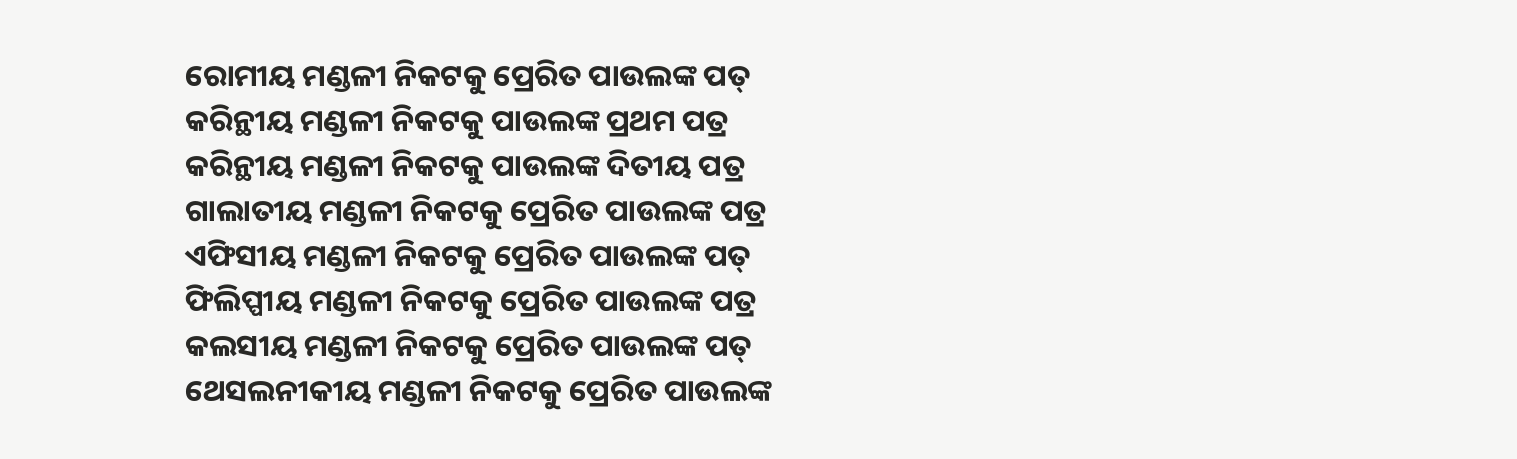ରୋମୀୟ ମଣ୍ଡଳୀ ନିକଟକୁ ପ୍ରେରିତ ପାଉଲଙ୍କ ପତ୍
କରିନ୍ଥୀୟ ମଣ୍ଡଳୀ ନିକଟକୁ ପାଉଲଙ୍କ ପ୍ରଥମ ପତ୍ର
କରିନ୍ଥୀୟ ମଣ୍ଡଳୀ ନିକଟକୁ ପାଉଲଙ୍କ ଦିତୀୟ ପତ୍ର
ଗାଲାତୀୟ ମଣ୍ଡଳୀ ନିକଟକୁ ପ୍ରେରିତ ପାଉଲଙ୍କ ପତ୍ର
ଏଫିସୀୟ ମଣ୍ଡଳୀ ନିକଟକୁ ପ୍ରେରିତ ପାଉଲଙ୍କ ପତ୍
ଫିଲିପ୍ପୀୟ ମଣ୍ଡଳୀ ନିକଟକୁ ପ୍ରେରିତ ପାଉଲଙ୍କ ପତ୍ର
କଲସୀୟ ମଣ୍ଡଳୀ ନିକଟକୁ ପ୍ରେରିତ ପାଉଲଙ୍କ ପତ୍
ଥେସଲନୀକୀୟ ମଣ୍ଡଳୀ ନିକଟକୁ ପ୍ରେରିତ ପାଉଲଙ୍କ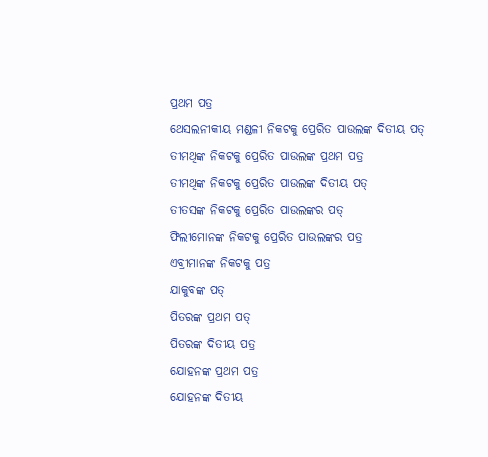ପ୍ରଥମ ପତ୍ର
ଥେସଲନୀକୀୟ ମଣ୍ଡଳୀ ନିକଟକୁ ପ୍ରେରିତ ପାଉଲଙ୍କ ଦିତୀୟ ପତ୍
ତୀମଥିଙ୍କ ନିକଟକୁ ପ୍ରେରିତ ପାଉଲଙ୍କ ପ୍ରଥମ ପତ୍ର
ତୀମଥିଙ୍କ ନିକଟକୁ ପ୍ରେରିତ ପାଉଲଙ୍କ ଦିତୀୟ ପତ୍
ତୀତସଙ୍କ ନିକଟକୁ ପ୍ରେରିତ ପାଉଲଙ୍କର ପତ୍
ଫିଲୀମୋନଙ୍କ ନିକଟକୁ ପ୍ରେରିତ ପାଉଲଙ୍କର ପତ୍ର
ଏବ୍ରୀମାନଙ୍କ ନିକଟକୁ ପତ୍ର
ଯାକୁବଙ୍କ ପତ୍
ପିତରଙ୍କ ପ୍ରଥମ ପତ୍
ପିତରଙ୍କ ଦିତୀୟ ପତ୍ର
ଯୋହନଙ୍କ ପ୍ରଥମ ପତ୍ର
ଯୋହନଙ୍କ ଦିତୀୟ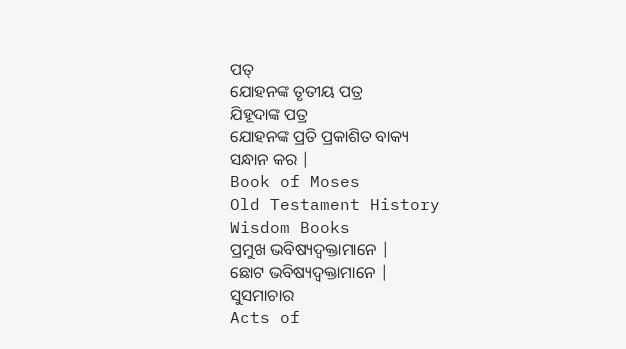ପତ୍
ଯୋହନଙ୍କ ତୃତୀୟ ପତ୍ର
ଯିହୂଦାଙ୍କ ପତ୍ର
ଯୋହନଙ୍କ ପ୍ରତି ପ୍ରକାଶିତ ବାକ୍ୟ
ସନ୍ଧାନ କର |
Book of Moses
Old Testament History
Wisdom Books
ପ୍ରମୁଖ ଭବିଷ୍ୟଦ୍ବକ୍ତାମାନେ |
ଛୋଟ ଭବିଷ୍ୟଦ୍ବକ୍ତାମାନେ |
ସୁସମାଚାର
Acts of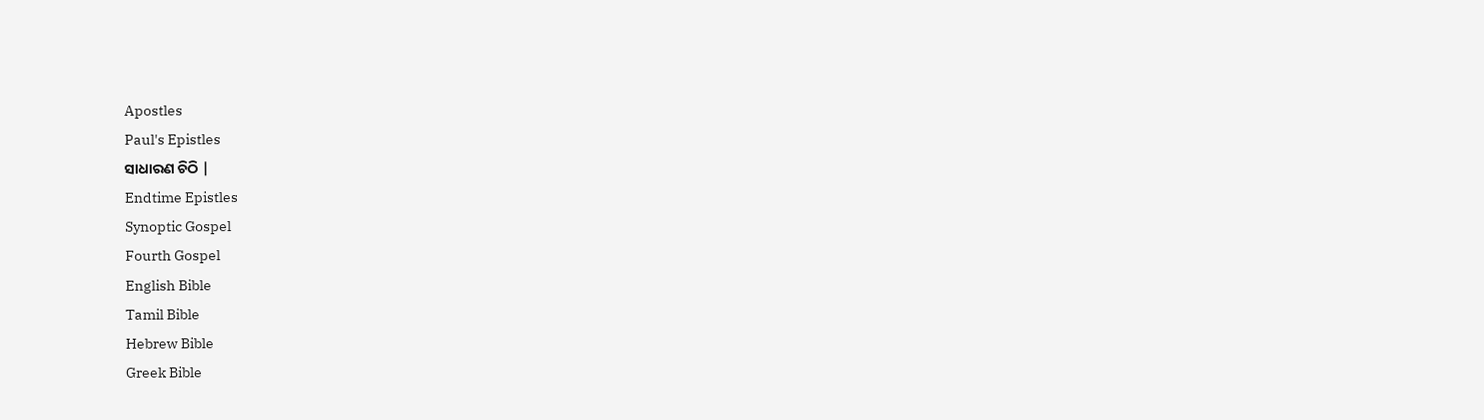Apostles
Paul's Epistles
ସାଧାରଣ ଚିଠି |
Endtime Epistles
Synoptic Gospel
Fourth Gospel
English Bible
Tamil Bible
Hebrew Bible
Greek Bible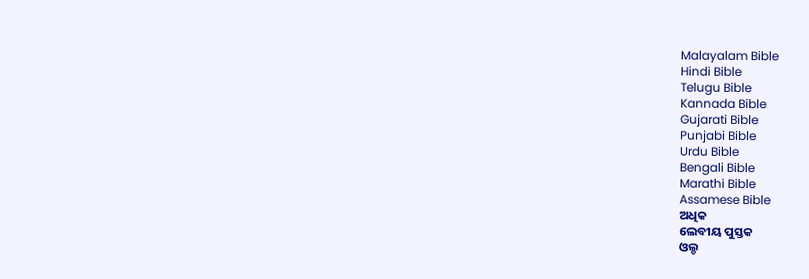Malayalam Bible
Hindi Bible
Telugu Bible
Kannada Bible
Gujarati Bible
Punjabi Bible
Urdu Bible
Bengali Bible
Marathi Bible
Assamese Bible
ଅଧିକ
ଲେବୀୟ ପୁସ୍ତକ
ଓଲ୍ଡ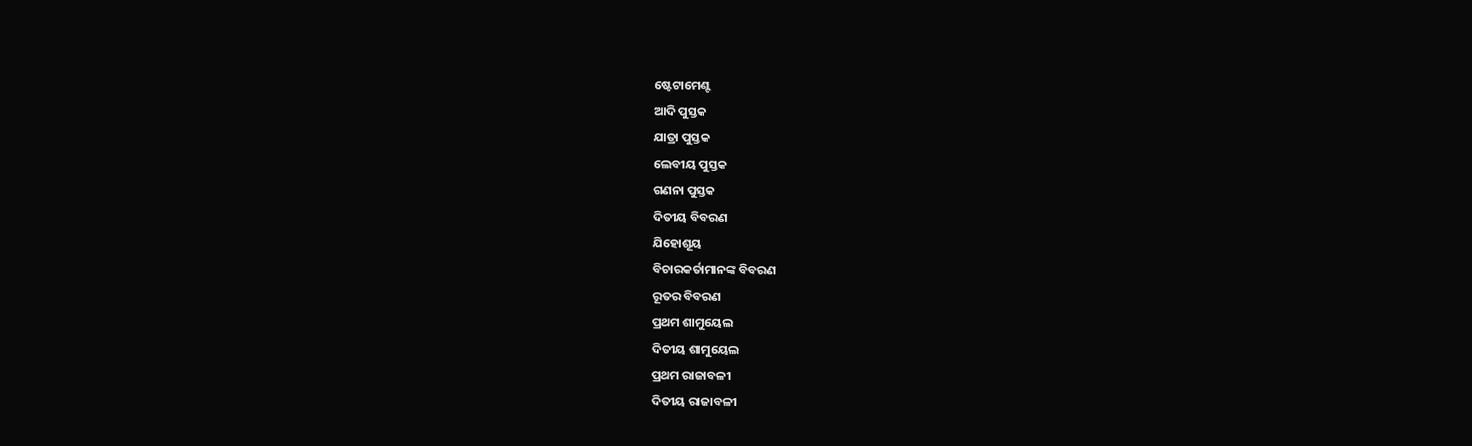ଷ୍ଟେଟାମେଣ୍ଟ
ଆଦି ପୁସ୍ତକ
ଯାତ୍ରା ପୁସ୍ତକ
ଲେବୀୟ ପୁସ୍ତକ
ଗଣନା ପୁସ୍ତକ
ଦିତୀୟ ବିବରଣ
ଯିହୋଶୂୟ
ବିଚାରକର୍ତାମାନଙ୍କ ବିବରଣ
ରୂତର ବିବରଣ
ପ୍ରଥମ ଶାମୁୟେଲ
ଦିତୀୟ ଶାମୁୟେଲ
ପ୍ରଥମ ରାଜାବଳୀ
ଦିତୀୟ ରାଜାବଳୀ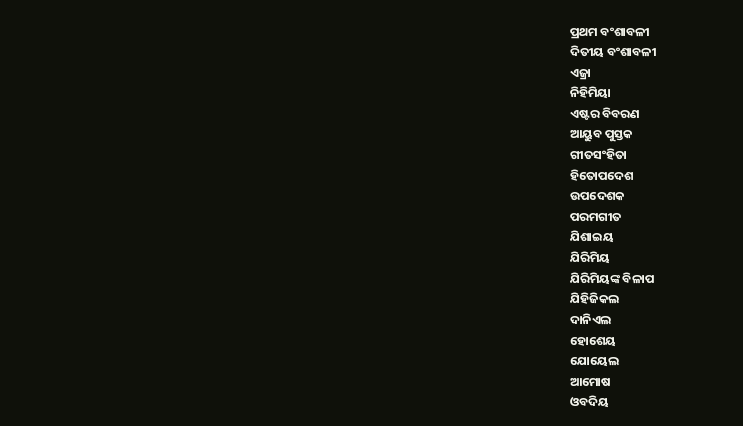ପ୍ରଥମ ବଂଶାବଳୀ
ଦିତୀୟ ବଂଶାବଳୀ
ଏଜ୍ରା
ନିହିମିୟା
ଏଷ୍ଟର ବିବରଣ
ଆୟୁବ ପୁସ୍ତକ
ଗୀତସଂହିତା
ହିତୋପଦେଶ
ଉପଦେଶକ
ପରମଗୀତ
ଯିଶାଇୟ
ଯିରିମିୟ
ଯିରିମିୟଙ୍କ ବିଳାପ
ଯିହିଜିକଲ
ଦାନିଏଲ
ହୋଶେୟ
ଯୋୟେଲ
ଆମୋଷ
ଓବଦିୟ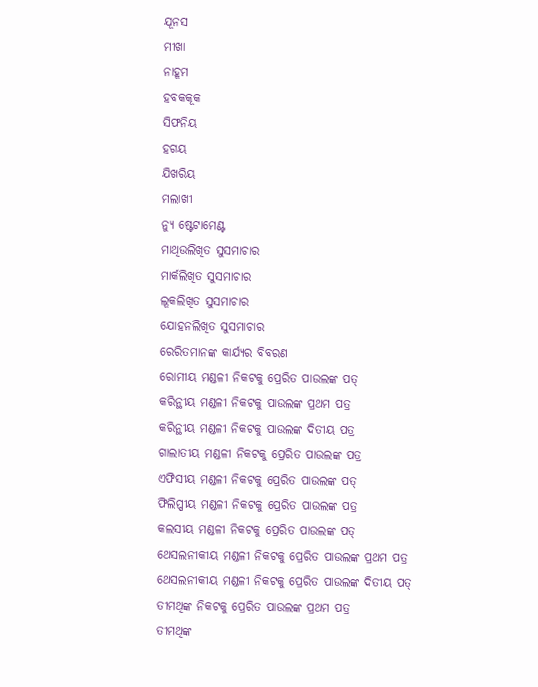ଯୂନସ
ମୀଖା
ନାହୂମ
ହବକକୂକ
ସିଫନିୟ
ହଗୟ
ଯିଖରିୟ
ମଲାଖୀ
ନ୍ୟୁ ଷ୍ଟେଟାମେଣ୍ଟ
ମାଥିଉଲିଖିତ ସୁସମାଚାର
ମାର୍କଲିଖିତ ସୁସମାଚାର
ଲୂକଲିଖିତ ସୁସମାଚାର
ଯୋହନଲିଖିତ ସୁସମାଚାର
ରେରିତମାନଙ୍କ କାର୍ଯ୍ୟର ବିବରଣ
ରୋମୀୟ ମଣ୍ଡଳୀ ନିକଟକୁ ପ୍ରେରିତ ପାଉଲଙ୍କ ପତ୍
କରିନ୍ଥୀୟ ମଣ୍ଡଳୀ ନିକଟକୁ ପାଉଲଙ୍କ ପ୍ରଥମ ପତ୍ର
କରିନ୍ଥୀୟ ମଣ୍ଡଳୀ ନିକଟକୁ ପାଉଲଙ୍କ ଦିତୀୟ ପତ୍ର
ଗାଲାତୀୟ ମଣ୍ଡଳୀ ନିକଟକୁ ପ୍ରେରିତ ପାଉଲଙ୍କ ପତ୍ର
ଏଫିସୀୟ ମଣ୍ଡଳୀ ନିକଟକୁ ପ୍ରେରିତ ପାଉଲଙ୍କ ପତ୍
ଫିଲିପ୍ପୀୟ ମଣ୍ଡଳୀ ନିକଟକୁ ପ୍ରେରିତ ପାଉଲଙ୍କ ପତ୍ର
କଲସୀୟ ମଣ୍ଡଳୀ ନିକଟକୁ ପ୍ରେରିତ ପାଉଲଙ୍କ ପତ୍
ଥେସଲନୀକୀୟ ମଣ୍ଡଳୀ ନିକଟକୁ ପ୍ରେରିତ ପାଉଲଙ୍କ ପ୍ରଥମ ପତ୍ର
ଥେସଲନୀକୀୟ ମଣ୍ଡଳୀ ନିକଟକୁ ପ୍ରେରିତ ପାଉଲଙ୍କ ଦିତୀୟ ପତ୍
ତୀମଥିଙ୍କ ନିକଟକୁ ପ୍ରେରିତ ପାଉଲଙ୍କ ପ୍ରଥମ ପତ୍ର
ତୀମଥିଙ୍କ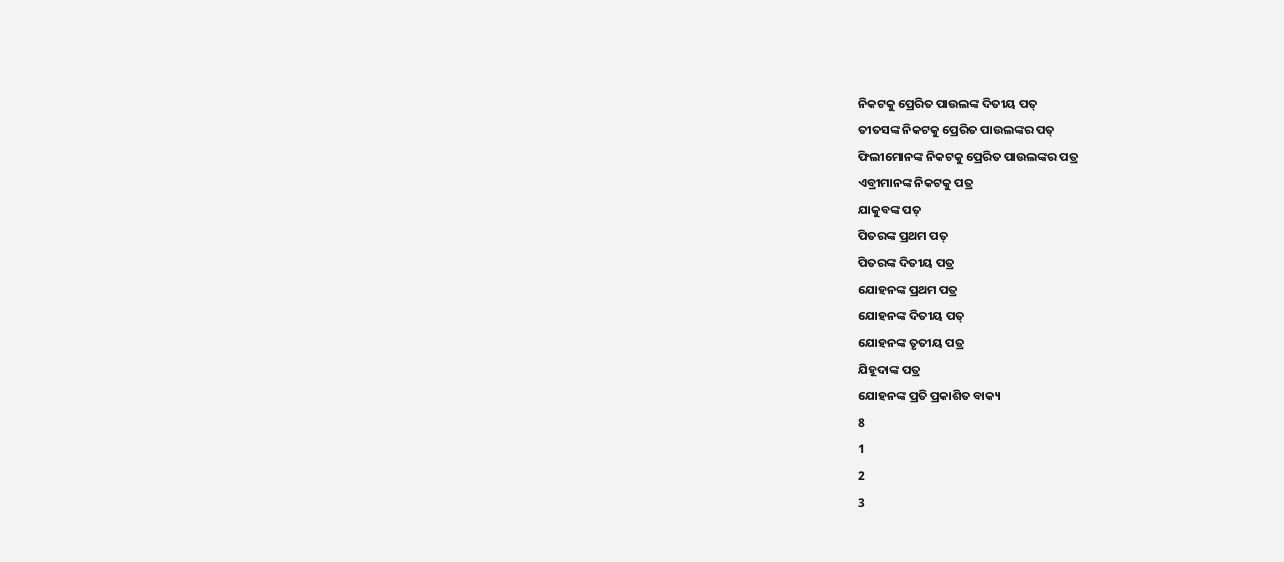ନିକଟକୁ ପ୍ରେରିତ ପାଉଲଙ୍କ ଦିତୀୟ ପତ୍
ତୀତସଙ୍କ ନିକଟକୁ ପ୍ରେରିତ ପାଉଲଙ୍କର ପତ୍
ଫିଲୀମୋନଙ୍କ ନିକଟକୁ ପ୍ରେରିତ ପାଉଲଙ୍କର ପତ୍ର
ଏବ୍ରୀମାନଙ୍କ ନିକଟକୁ ପତ୍ର
ଯାକୁବଙ୍କ ପତ୍
ପିତରଙ୍କ ପ୍ରଥମ ପତ୍
ପିତରଙ୍କ ଦିତୀୟ ପତ୍ର
ଯୋହନଙ୍କ ପ୍ରଥମ ପତ୍ର
ଯୋହନଙ୍କ ଦିତୀୟ ପତ୍
ଯୋହନଙ୍କ ତୃତୀୟ ପତ୍ର
ଯିହୂଦାଙ୍କ ପତ୍ର
ଯୋହନଙ୍କ ପ୍ରତି ପ୍ରକାଶିତ ବାକ୍ୟ
8
1
2
3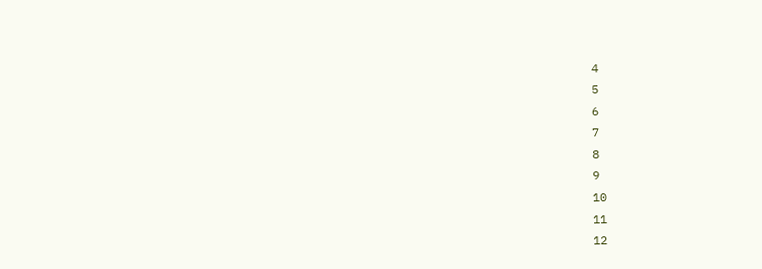4
5
6
7
8
9
10
11
12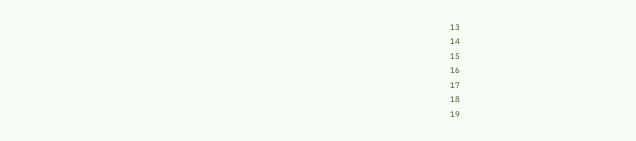13
14
15
16
17
18
19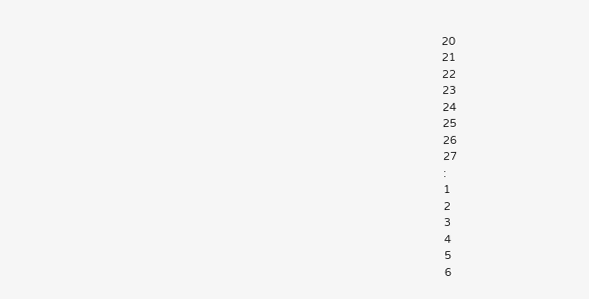20
21
22
23
24
25
26
27
:
1
2
3
4
5
6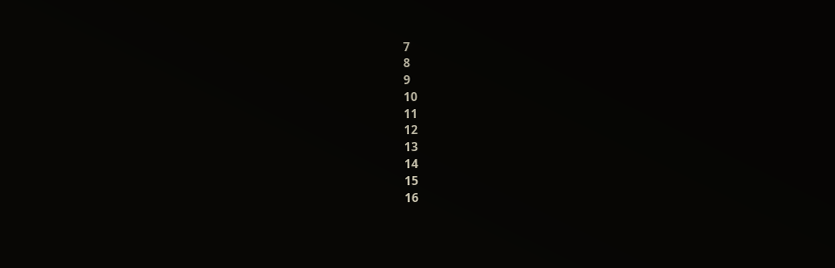7
8
9
10
11
12
13
14
15
16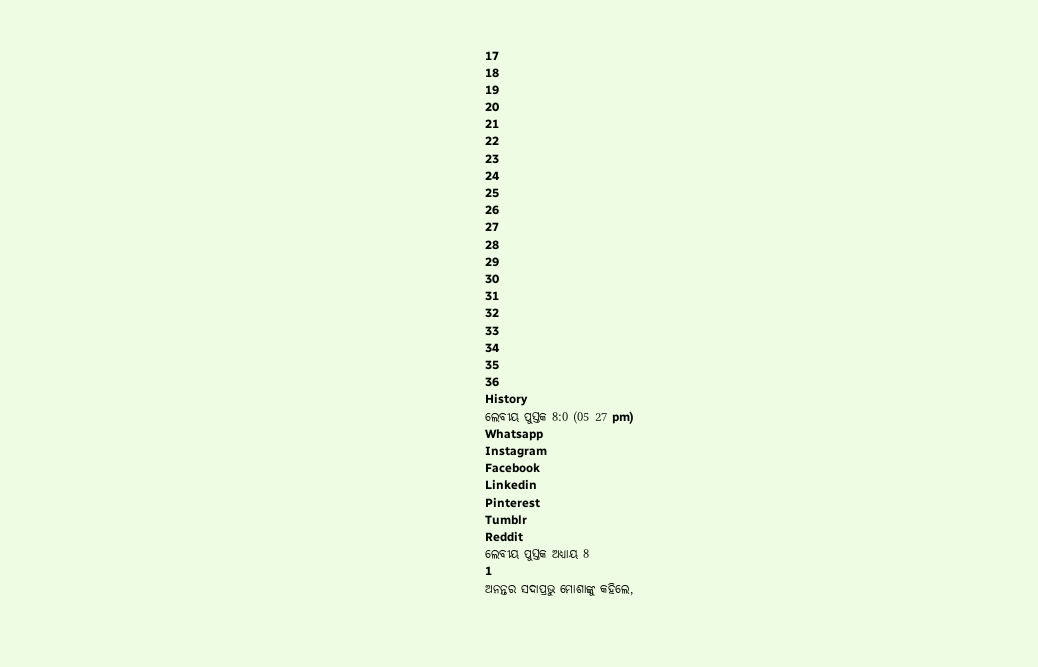17
18
19
20
21
22
23
24
25
26
27
28
29
30
31
32
33
34
35
36
History
ଲେବୀୟ ପୁସ୍ତକ 8:0 (05 27 pm)
Whatsapp
Instagram
Facebook
Linkedin
Pinterest
Tumblr
Reddit
ଲେବୀୟ ପୁସ୍ତକ ଅଧ୍ୟାୟ 8
1
ଅନନ୍ତର ସଦାପ୍ରଭୁ ମୋଶାଙ୍କୁ କହିଲେ,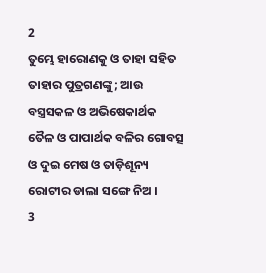2
ତୁମ୍ଭେ ହାରୋଣକୁ ଓ ତାହା ସହିତ ତାହାର ପୁତ୍ରଗଣଙ୍କୁ; ଆଉ ବସ୍ତ୍ରସକଳ ଓ ଅଭିଷେକାର୍ଥକ ତୈଳ ଓ ପାପାର୍ଥକ ବଳିର ଗୋବତ୍ସ ଓ ଦୁଇ ମେଷ ଓ ତାଡ଼ିଶୂନ୍ୟ ରୋଟୀର ଡାଲା ସଙ୍ଗେ ନିଅ ।
3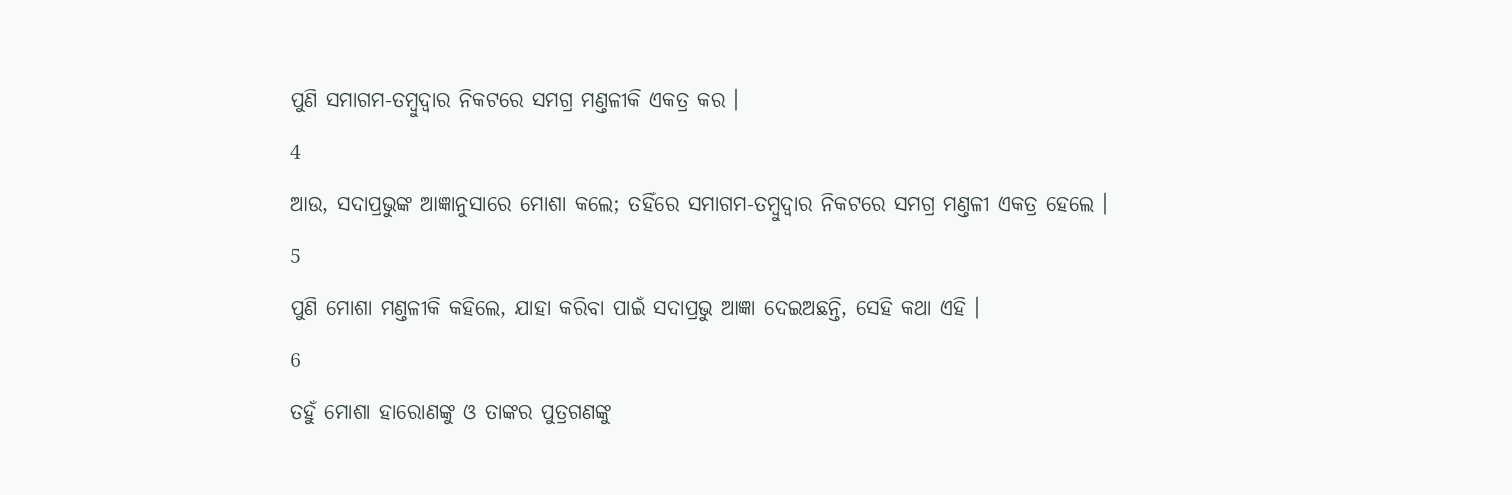ପୁଣି ସମାଗମ-ତମ୍ଵୁଦ୍ଵାର ନିକଟରେ ସମଗ୍ର ମଣ୍ତଳୀକି ଏକତ୍ର କର ।
4
ଆଉ, ସଦାପ୍ରଭୁଙ୍କ ଆଜ୍ଞାନୁସାରେ ମୋଶା କଲେ; ତହିଁରେ ସମାଗମ-ତମ୍ଵୁଦ୍ଵାର ନିକଟରେ ସମଗ୍ର ମଣ୍ତଳୀ ଏକତ୍ର ହେଲେ ।
5
ପୁଣି ମୋଶା ମଣ୍ତଳୀକି କହିଲେ, ଯାହା କରିବା ପାଇଁ ସଦାପ୍ରଭୁ ଆଜ୍ଞା ଦେଇଅଛନ୍ତି, ସେହି କଥା ଏହି ।
6
ତହୁଁ ମୋଶା ହାରୋଣଙ୍କୁ ଓ ତାଙ୍କର ପୁତ୍ରଗଣଙ୍କୁ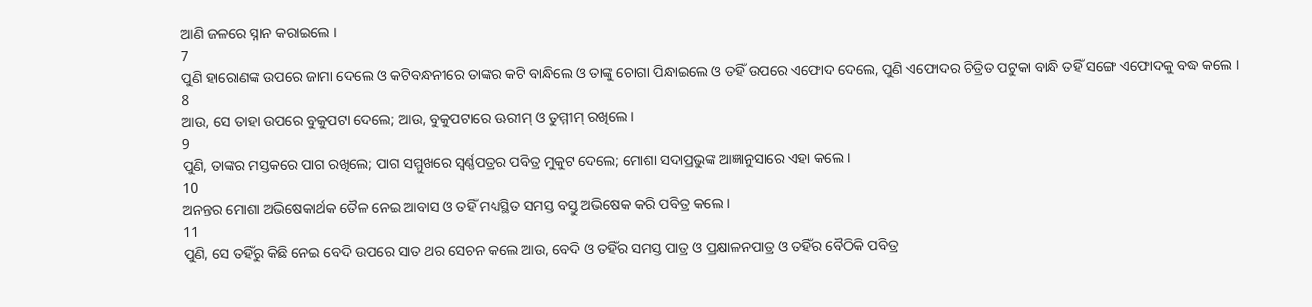ଆଣି ଜଳରେ ସ୍ନାନ କରାଇଲେ ।
7
ପୁଣି ହାରୋଣଙ୍କ ଉପରେ ଜାମା ଦେଲେ ଓ କଟିବନ୍ଧନୀରେ ତାଙ୍କର କଟି ବାନ୍ଧିଲେ ଓ ତାଙ୍କୁ ଚୋଗା ପିନ୍ଧାଇଲେ ଓ ତହିଁ ଉପରେ ଏଫୋଦ ଦେଲେ, ପୁଣି ଏଫୋଦର ଚିତ୍ରିତ ପଟୁକା ବାନ୍ଧି ତହିଁ ସଙ୍ଗେ ଏଫୋଦକୁ ବଦ୍ଧ କଲେ ।
8
ଆଉ, ସେ ତାହା ଉପରେ ବୁକୁପଟା ଦେଲେ; ଆଉ, ବୁକୁପଟାରେ ଊରୀମ୍ ଓ ତୁମ୍ମୀମ୍ ରଖିଲେ ।
9
ପୁଣି, ତାଙ୍କର ମସ୍ତକରେ ପାଗ ରଖିଲେ; ପାଗ ସମ୍ମୁଖରେ ସ୍ଵର୍ଣ୍ଣପତ୍ରର ପବିତ୍ର ମୁକୁଟ ଦେଲେ; ମୋଶା ସଦାପ୍ରଭୁଙ୍କ ଆଜ୍ଞାନୁସାରେ ଏହା କଲେ ।
10
ଅନନ୍ତର ମୋଶା ଅଭିଷେକାର୍ଥକ ତୈଳ ନେଇ ଆବାସ ଓ ତହିଁ ମଧ୍ୟସ୍ଥିତ ସମସ୍ତ ବସ୍ତୁ ଅଭିଷେକ କରି ପବିତ୍ର କଲେ ।
11
ପୁଣି, ସେ ତହିଁରୁ କିଛି ନେଇ ବେଦି ଉପରେ ସାତ ଥର ସେଚନ କଲେ ଆଉ, ବେଦି ଓ ତହିଁର ସମସ୍ତ ପାତ୍ର ଓ ପ୍ରକ୍ଷାଳନପାତ୍ର ଓ ତହିଁର ବୈଠିକି ପବିତ୍ର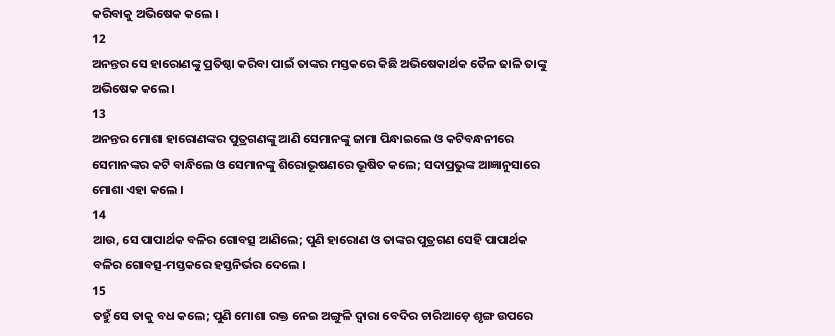କରିବାକୁ ଅଭିଷେକ କଲେ ।
12
ଅନନ୍ତର ସେ ହାରୋଣଙ୍କୁ ପ୍ରତିଷ୍ଠା କରିବା ପାଇଁ ତାଙ୍କର ମସ୍ତକରେ କିଛି ଅଭିଷେକାର୍ଥକ ତୈଳ ଢାଳି ତାଙ୍କୁ ଅଭିଷେକ କଲେ ।
13
ଅନନ୍ତର ମୋଶା ହାରୋଣଙ୍କର ପୁତ୍ରଗଣଙ୍କୁ ଆଣି ସେମାନଙ୍କୁ ଜାମା ପିନ୍ଧାଇଲେ ଓ କଟିବନ୍ଧନୀରେ ସେମାନଙ୍କର କଟି ବାନ୍ଧିଲେ ଓ ସେମାନଙ୍କୁ ଶିରୋଭୂଷଣରେ ଭୂଷିତ କଲେ; ସଦାପ୍ରଭୁଙ୍କ ଆଜ୍ଞାନୁସାରେ ମୋଶା ଏହା କଲେ ।
14
ଆଉ, ସେ ପାପାର୍ଥକ ବଳିର ଗୋବତ୍ସ ଆଣିଲେ; ପୁଣି ହାରୋଣ ଓ ତାଙ୍କର ପୁତ୍ରଗଣ ସେହି ପାପାର୍ଥକ ବଳିର ଗୋବତ୍ସ-ମସ୍ତକରେ ହସ୍ତନିର୍ଭର ଦେଲେ ।
15
ତହୁଁ ସେ ତାକୁ ବଧ କଲେ; ପୁଣି ମୋଶା ରକ୍ତ ନେଇ ଅଙ୍ଗୁଳି ଦ୍ଵାରା ବେଦିର ଚାରିଆଡ଼େ ଶୃଙ୍ଗ ଉପରେ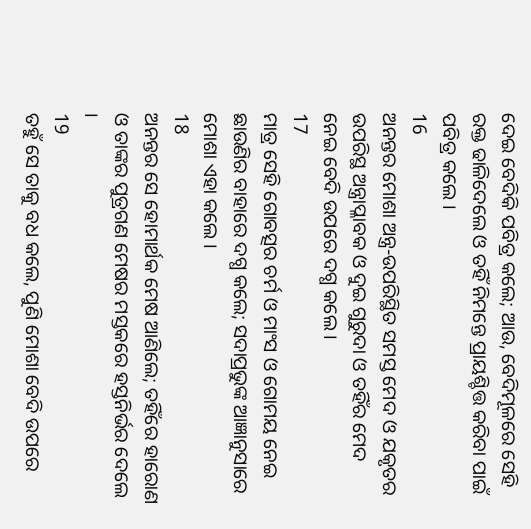ଦେଇ ବେଦିକି ପବିତ୍ର କଲେ; ଆଉ, ବେଦିମୂଳରେ ସେହି ରକ୍ତ ଢାଳିଦେଲେ ଓ ତହିଁ ନିମନ୍ତେ ପ୍ରାୟଶ୍ଚିତ୍ତ କରିବା ପାଇଁ ପବିତ୍ର କଲେ ।
16
ଅନନ୍ତର ମୋଶା ଅନ୍ତ୍ର-ଉପରିସ୍ଥିତ ସମସ୍ତ ମେଦ ଓ ଯକୃତର ଉପରିସ୍ଥ ଅନ୍ତ୍ରାପ୍ଳାବକ ଓ ଦୁଇ ଗୁରୁଦା ଓ ତହିଁର ମେଦ ନେଇ ବେଦି ଉପରେ ଦଗ୍ଧ କଲେ ।
17
ମାତ୍ର ସେହି ଗୋବତ୍ସର ଚର୍ମ ଓ ମାଂସ ଓ ଗୋମୟ ନେଇ ଛାଉଣିର ବାହାରେ ଦଗ୍ଧ କଲେ; ସଦାପ୍ରଭୁଙ୍କ ଆଜ୍ଞାନୁସାରେ ମୋଶା ଏହା କଲେ ।
18
ଅନନ୍ତର ସେ ହୋମାର୍ଥକ ମେଷ ଆଣିଲେ; ତହିଁରେ ହାରୋଣ ଓ ତାଙ୍କର ପୁତ୍ରଗଣ ମେଷର ମସ୍ତକରେ ହସ୍ତନିର୍ଭର ଦେଲେ ।
19
ତହୁଁ ସେ ତାକୁ ବଧ କଲେ, ପୁଣି ମୋଶା ବେଦି ଉପରେ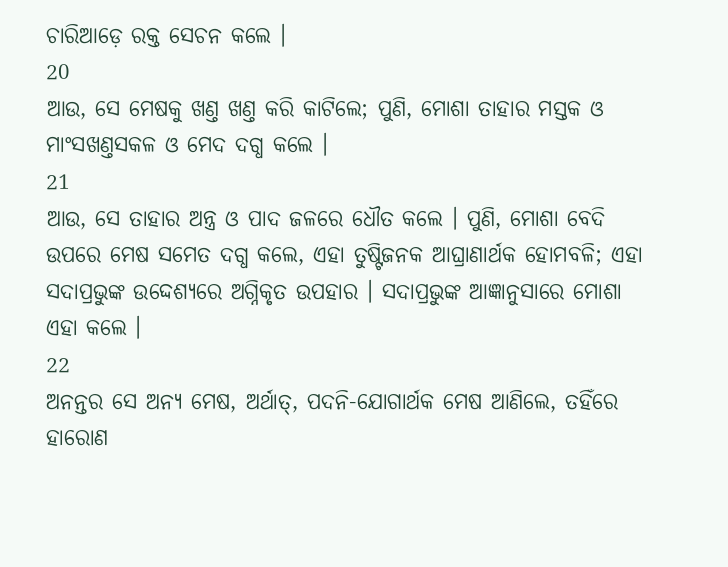ଚାରିଆଡ଼େ ରକ୍ତ ସେଚନ କଲେ ।
20
ଆଉ, ସେ ମେଷକୁ ଖଣ୍ତ ଖଣ୍ତ କରି କାଟିଲେ; ପୁଣି, ମୋଶା ତାହାର ମସ୍ତକ ଓ ମାଂସଖଣ୍ତସକଳ ଓ ମେଦ ଦଗ୍ଧ କଲେ ।
21
ଆଉ, ସେ ତାହାର ଅନ୍ତ୍ର ଓ ପାଦ ଜଳରେ ଧୌତ କଲେ । ପୁଣି, ମୋଶା ବେଦି ଉପରେ ମେଷ ସମେତ ଦଗ୍ଧ କଲେ, ଏହା ତୁଷ୍ଟିଜନକ ଆଘ୍ରାଣାର୍ଥକ ହୋମବଳି; ଏହା ସଦାପ୍ରଭୁଙ୍କ ଉଦ୍ଦେଶ୍ୟରେ ଅଗ୍ନିକୃତ ଉପହାର । ସଦାପ୍ରଭୁଙ୍କ ଆଜ୍ଞାନୁସାରେ ମୋଶା ଏହା କଲେ ।
22
ଅନନ୍ତର ସେ ଅନ୍ୟ ମେଷ, ଅର୍ଥାତ୍, ପଦନି-ଯୋଗାର୍ଥକ ମେଷ ଆଣିଲେ, ତହିଁରେ ହାରୋଣ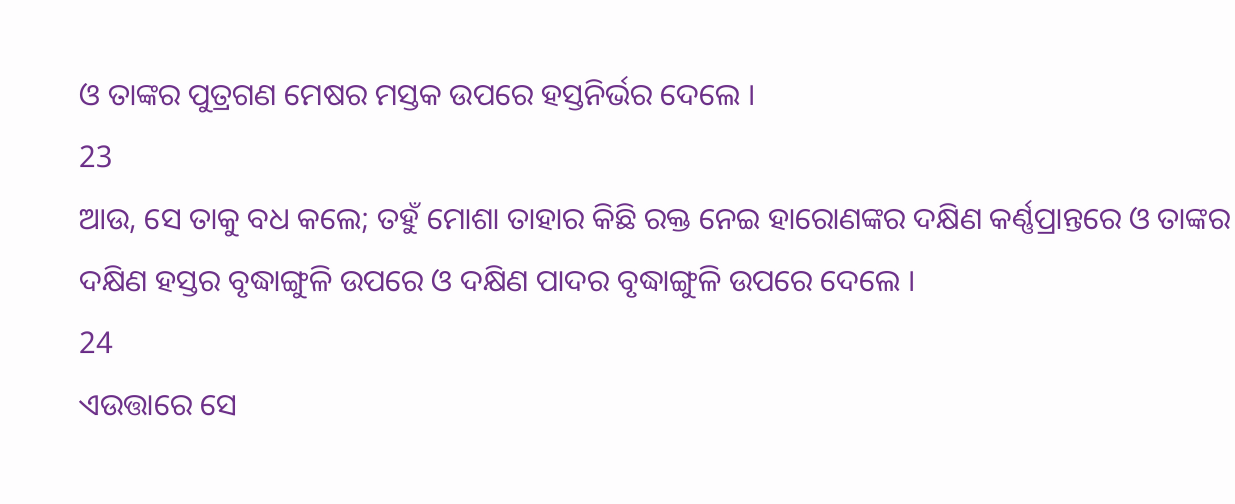ଓ ତାଙ୍କର ପୁତ୍ରଗଣ ମେଷର ମସ୍ତକ ଉପରେ ହସ୍ତନିର୍ଭର ଦେଲେ ।
23
ଆଉ, ସେ ତାକୁ ବଧ କଲେ; ତହୁଁ ମୋଶା ତାହାର କିଛି ରକ୍ତ ନେଇ ହାରୋଣଙ୍କର ଦକ୍ଷିଣ କର୍ଣ୍ଣପ୍ରାନ୍ତରେ ଓ ତାଙ୍କର ଦକ୍ଷିଣ ହସ୍ତର ବୃଦ୍ଧାଙ୍ଗୁଳି ଉପରେ ଓ ଦକ୍ଷିଣ ପାଦର ବୃଦ୍ଧାଙ୍ଗୁଳି ଉପରେ ଦେଲେ ।
24
ଏଉତ୍ତାରେ ସେ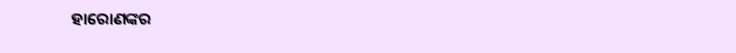ହାରୋଣଙ୍କର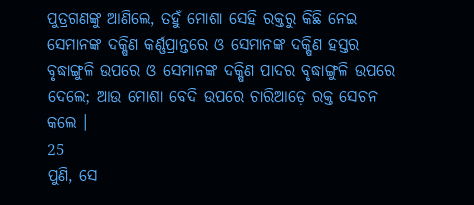ପୁତ୍ରଗଣଙ୍କୁ ଆଣିଲେ, ତହୁଁ ମୋଶା ସେହି ରକ୍ତରୁ କିଛି ନେଇ ସେମାନଙ୍କ ଦକ୍ଷିଣ କର୍ଣ୍ଣପ୍ରାନ୍ତରେ ଓ ସେମାନଙ୍କ ଦକ୍ଷିଣ ହସ୍ତର ବୃଦ୍ଧାଙ୍ଗୁଳି ଉପରେ ଓ ସେମାନଙ୍କ ଦକ୍ଷିଣ ପାଦର ବୃଦ୍ଧାଙ୍ଗୁଳି ଉପରେ ଦେଲେ; ଆଉ ମୋଶା ବେଦି ଉପରେ ଚାରିଆଡ଼େ ରକ୍ତ ସେଚନ କଲେ ।
25
ପୁଣି, ସେ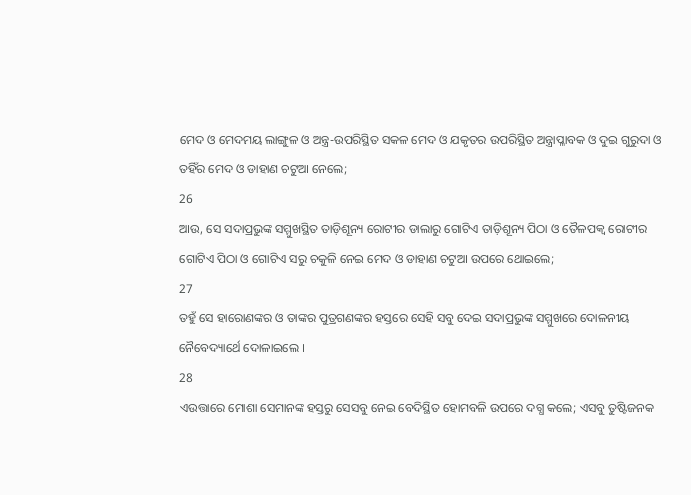ମେଦ ଓ ମେଦମୟ ଲାଙ୍ଗୁଳ ଓ ଅନ୍ତ୍ର-ଉପରିସ୍ଥିତ ସକଳ ମେଦ ଓ ଯକୃତର ଉପରିସ୍ଥିତ ଅନ୍ତ୍ରାପ୍ଳାବକ ଓ ଦୁଇ ଗୁରୁଦା ଓ ତହିଁର ମେଦ ଓ ଡାହାଣ ଚଟୁଆ ନେଲେ;
26
ଆଉ, ସେ ସଦାପ୍ରଭୁଙ୍କ ସମ୍ମୁଖସ୍ଥିତ ତାଡ଼ିଶୂନ୍ୟ ରୋଟୀର ଡାଲାରୁ ଗୋଟିଏ ତାଡ଼ିଶୂନ୍ୟ ପିଠା ଓ ତୈଳପକ୍ଵ ରୋଟୀର ଗୋଟିଏ ପିଠା ଓ ଗୋଟିଏ ସରୁ ଚକୁଳି ନେଇ ମେଦ ଓ ଡାହାଣ ଚଟୁଆ ଉପରେ ଥୋଇଲେ;
27
ତହୁଁ ସେ ହାରୋଣଙ୍କର ଓ ତାଙ୍କର ପୁତ୍ରଗଣଙ୍କର ହସ୍ତରେ ସେହି ସବୁ ଦେଇ ସଦାପ୍ରଭୁଙ୍କ ସମ୍ମୁଖରେ ଦୋଳନୀୟ ନୈବେଦ୍ୟାର୍ଥେ ଦୋଳାଇଲେ ।
28
ଏଉତ୍ତାରେ ମୋଶା ସେମାନଙ୍କ ହସ୍ତରୁ ସେସବୁ ନେଇ ବେଦିସ୍ଥିତ ହୋମବଳି ଉପରେ ଦଗ୍ଧ କଲେ; ଏସବୁ ତୁଷ୍ଟିଜନକ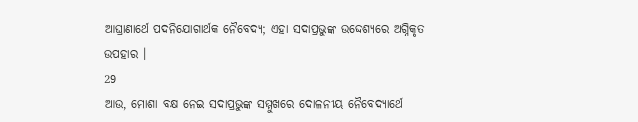ଆଘ୍ରାଣାର୍ଥେ ପଦନିଯୋଗାର୍ଥକ ନୈବେଦ୍ୟ; ଏହା ସଦାପ୍ରଭୁଙ୍କ ଉଦ୍ଦେଶ୍ୟରେ ଅଗ୍ନିକୃତ ଉପହାର ।
29
ଆଉ, ମୋଶା ବକ୍ଷ ନେଇ ସଦାପ୍ରଭୁଙ୍କ ସମ୍ମୁଖରେ ଦୋଳନୀୟ ନୈବେଦ୍ୟାର୍ଥେ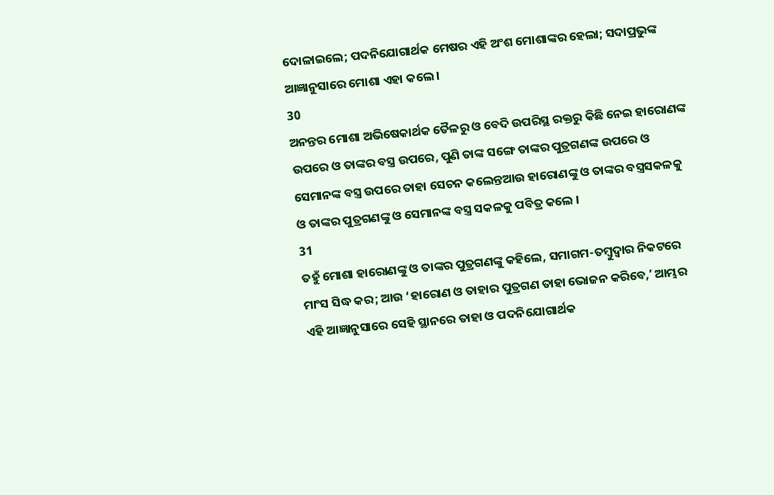ଦୋଳାଇଲେ; ପଦନିଯୋଗାର୍ଥକ ମେଷର ଏହି ଅଂଶ ମୋଶାଙ୍କର ହେଲା; ସଦାପ୍ରଭୁଙ୍କ ଆଜ୍ଞାନୁସାରେ ମୋଶା ଏହା କଲେ ।
30
ଅନନ୍ତର ମୋଶା ଅଭିଷେକାର୍ଥକ ତୈଳରୁ ଓ ବେଦି ଉପରିସ୍ଥ ରକ୍ତରୁ କିଛି ନେଇ ହାରୋଣଙ୍କ ଉପରେ ଓ ତାଙ୍କର ବସ୍ତ୍ର ଉପରେ, ପୁଣି ତାଙ୍କ ସଙ୍ଗେ ତାଙ୍କର ପୁତ୍ରଗଣଙ୍କ ଉପରେ ଓ ସେମାନଙ୍କ ବସ୍ତ୍ର ଉପରେ ତାହା ସେଚନ କଲେନ୍ତଆଉ ହାରୋଣଙ୍କୁ ଓ ତାଙ୍କର ବସ୍ତ୍ରସକଳକୁ ଓ ତାଙ୍କର ପୁତ୍ରଗଣଙ୍କୁ ଓ ସେମାନଙ୍କ ବସ୍ତ୍ର ସକଳକୁ ପବିତ୍ର କଲେ ।
31
ତହୁଁ ମୋଶା ହାରୋଣଙ୍କୁ ଓ ତାଙ୍କର ପୁତ୍ରଗଣଙ୍କୁ କହିଲେ, ସମାଗମ-ତମ୍ଵୁଦ୍ଵାର ନିକଟରେ ମାଂସ ସିଦ୍ଧ କର; ଆଉ ‘ହାରୋଣ ଓ ତାହାର ପୁତ୍ରଗଣ ତାହା ଭୋଜନ କରିବେ,ʼ ଆମ୍ଭର ଏହି ଆଜ୍ଞାନୁସାରେ ସେହି ସ୍ଥାନରେ ତାହା ଓ ପଦନିଯୋଗାର୍ଥକ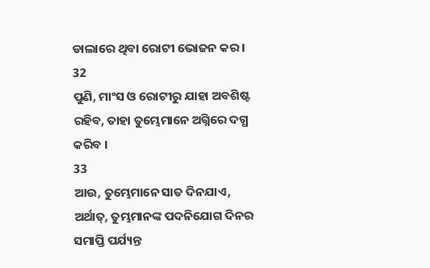ଡାଲାରେ ଥିବା ରୋଟୀ ଭୋଜନ କର ।
32
ପୁଣି, ମାଂସ ଓ ରୋଟୀରୁ ଯାହା ଅବଶିଷ୍ଟ ରହିବ, ତାହା ତୁମ୍ଭେମାନେ ଅଗ୍ନିରେ ଦଗ୍ଧ କରିବ ।
33
ଆଉ, ତୁମ୍ଭେମାନେ ସାତ ଦିନଯାଏ, ଅର୍ଥାତ୍, ତୁମ୍ଭମାନଙ୍କ ପଦନିଯୋଗ ଦିନର ସମାପ୍ତି ପର୍ଯ୍ୟନ୍ତ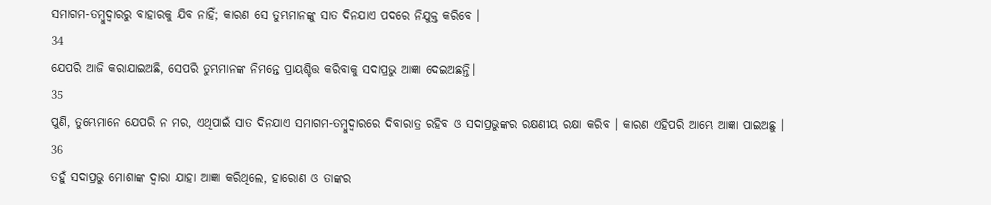ସମାଗମ-ତମ୍ଵୁଦ୍ଵାରରୁ ବାହାରକୁ ଯିବ ନାହିଁ; କାରଣ ସେ ତୁମ୍ଭମାନଙ୍କୁ ସାତ ଦିନଯାଏ ପଦରେ ନିଯୁକ୍ତ କରିବେ ।
34
ଯେପରି ଆଜି କରାଯାଇଅଛି, ସେପରି ତୁମ୍ଭମାନଙ୍କ ନିମନ୍ତେ ପ୍ରାୟଶ୍ଚିତ୍ତ କରିବାକୁ ସଦାପ୍ରଭୁ ଆଜ୍ଞା ଦେଇଅଛନ୍ତି।
35
ପୁଣି, ତୁମ୍ଭେମାନେ ଯେପରି ନ ମର, ଏଥିପାଇଁ ସାତ ଦିନଯାଏ ସମାଗମ-ତମ୍ଵୁଦ୍ଵାରରେ ଦିବାରାତ୍ର ରହିବ ଓ ସଦାପ୍ରଭୁଙ୍କର ରକ୍ଷଣୀୟ ରକ୍ଷା କରିବ । କାରଣ ଏହିପରି ଆମ୍ଭେ ଆଜ୍ଞା ପାଇଅଛୁ ।
36
ତହୁଁ ସଦାପ୍ରଭୁ ମୋଶାଙ୍କ ଦ୍ଵାରା ଯାହା ଆଜ୍ଞା କରିଥିଲେ, ହାରୋଣ ଓ ତାଙ୍କର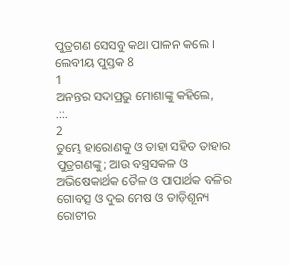ପୁତ୍ରଗଣ ସେସବୁ କଥା ପାଳନ କଲେ ।
ଲେବୀୟ ପୁସ୍ତକ 8
1
ଅନନ୍ତର ସଦାପ୍ରଭୁ ମୋଶାଙ୍କୁ କହିଲେ,
.::.
2
ତୁମ୍ଭେ ହାରୋଣକୁ ଓ ତାହା ସହିତ ତାହାର ପୁତ୍ରଗଣଙ୍କୁ; ଆଉ ବସ୍ତ୍ରସକଳ ଓ ଅଭିଷେକାର୍ଥକ ତୈଳ ଓ ପାପାର୍ଥକ ବଳିର ଗୋବତ୍ସ ଓ ଦୁଇ ମେଷ ଓ ତାଡ଼ିଶୂନ୍ୟ ରୋଟୀର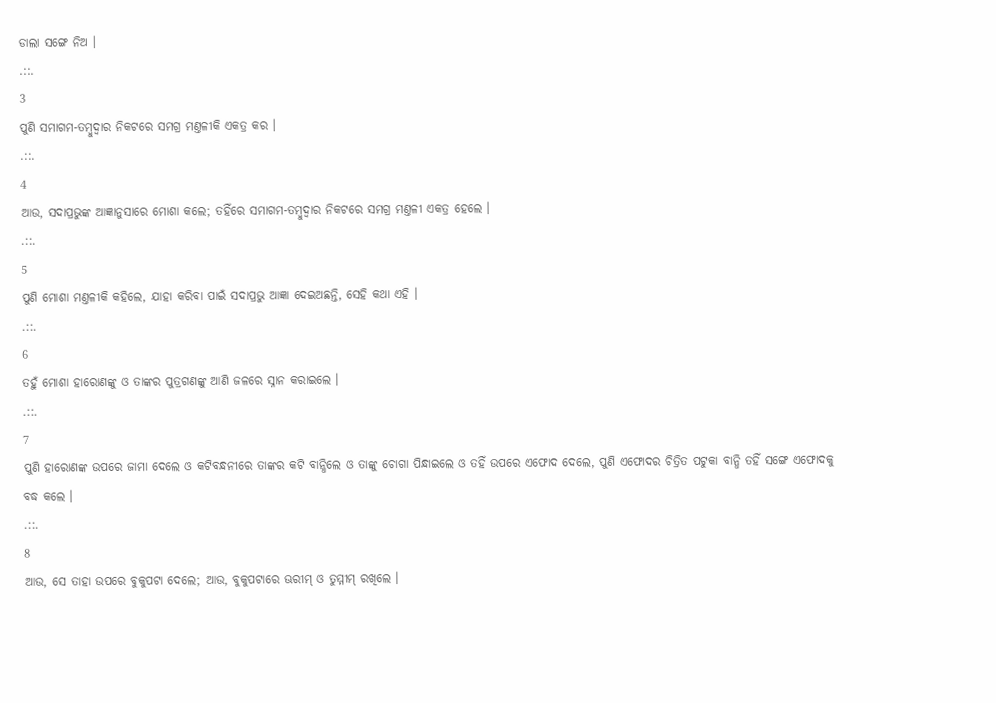ଡାଲା ସଙ୍ଗେ ନିଅ ।
.::.
3
ପୁଣି ସମାଗମ-ତମ୍ଵୁଦ୍ଵାର ନିକଟରେ ସମଗ୍ର ମଣ୍ତଳୀକି ଏକତ୍ର କର ।
.::.
4
ଆଉ, ସଦାପ୍ରଭୁଙ୍କ ଆଜ୍ଞାନୁସାରେ ମୋଶା କଲେ; ତହିଁରେ ସମାଗମ-ତମ୍ଵୁଦ୍ଵାର ନିକଟରେ ସମଗ୍ର ମଣ୍ତଳୀ ଏକତ୍ର ହେଲେ ।
.::.
5
ପୁଣି ମୋଶା ମଣ୍ତଳୀକି କହିଲେ, ଯାହା କରିବା ପାଇଁ ସଦାପ୍ରଭୁ ଆଜ୍ଞା ଦେଇଅଛନ୍ତି, ସେହି କଥା ଏହି ।
.::.
6
ତହୁଁ ମୋଶା ହାରୋଣଙ୍କୁ ଓ ତାଙ୍କର ପୁତ୍ରଗଣଙ୍କୁ ଆଣି ଜଳରେ ସ୍ନାନ କରାଇଲେ ।
.::.
7
ପୁଣି ହାରୋଣଙ୍କ ଉପରେ ଜାମା ଦେଲେ ଓ କଟିବନ୍ଧନୀରେ ତାଙ୍କର କଟି ବାନ୍ଧିଲେ ଓ ତାଙ୍କୁ ଚୋଗା ପିନ୍ଧାଇଲେ ଓ ତହିଁ ଉପରେ ଏଫୋଦ ଦେଲେ, ପୁଣି ଏଫୋଦର ଚିତ୍ରିତ ପଟୁକା ବାନ୍ଧି ତହିଁ ସଙ୍ଗେ ଏଫୋଦକୁ ବଦ୍ଧ କଲେ ।
.::.
8
ଆଉ, ସେ ତାହା ଉପରେ ବୁକୁପଟା ଦେଲେ; ଆଉ, ବୁକୁପଟାରେ ଊରୀମ୍ ଓ ତୁମ୍ମୀମ୍ ରଖିଲେ ।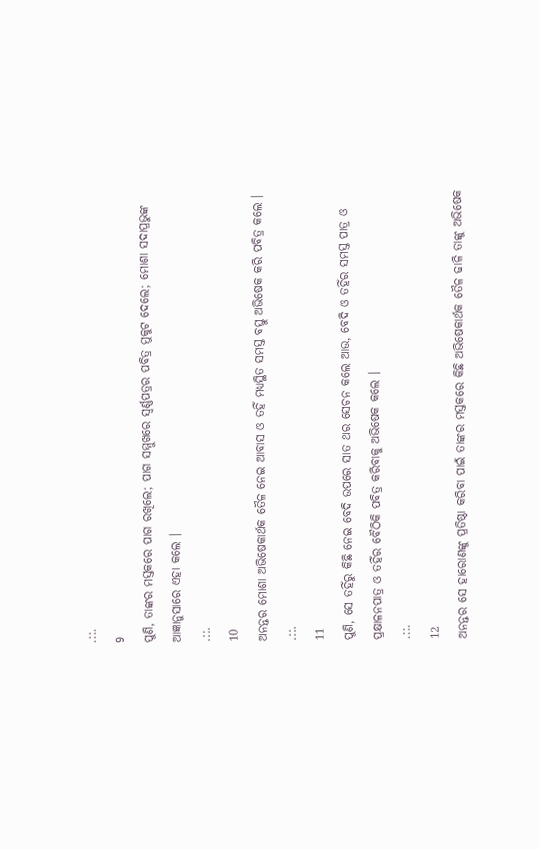.::.
9
ପୁଣି, ତାଙ୍କର ମସ୍ତକରେ ପାଗ ରଖିଲେ; ପାଗ ସମ୍ମୁଖରେ ସ୍ଵର୍ଣ୍ଣପତ୍ରର ପବିତ୍ର ମୁକୁଟ ଦେଲେ; ମୋଶା ସଦାପ୍ରଭୁଙ୍କ ଆଜ୍ଞାନୁସାରେ ଏହା କଲେ ।
.::.
10
ଅନନ୍ତର ମୋଶା ଅଭିଷେକାର୍ଥକ ତୈଳ ନେଇ ଆବାସ ଓ ତହିଁ ମଧ୍ୟସ୍ଥିତ ସମସ୍ତ ବସ୍ତୁ ଅଭିଷେକ କରି ପବିତ୍ର କଲେ ।
.::.
11
ପୁଣି, ସେ ତହିଁରୁ କିଛି ନେଇ ବେଦି ଉପରେ ସାତ ଥର ସେଚନ କଲେ ଆଉ, ବେଦି ଓ ତହିଁର ସମସ୍ତ ପାତ୍ର ଓ ପ୍ରକ୍ଷାଳନପାତ୍ର ଓ ତହିଁର ବୈଠିକି ପବିତ୍ର କରିବାକୁ ଅଭିଷେକ କଲେ ।
.::.
12
ଅନନ୍ତର ସେ ହାରୋଣଙ୍କୁ ପ୍ରତିଷ୍ଠା କରିବା ପାଇଁ ତାଙ୍କର ମସ୍ତକରେ କିଛି ଅଭିଷେକାର୍ଥକ ତୈଳ ଢାଳି ତାଙ୍କୁ ଅଭିଷେକ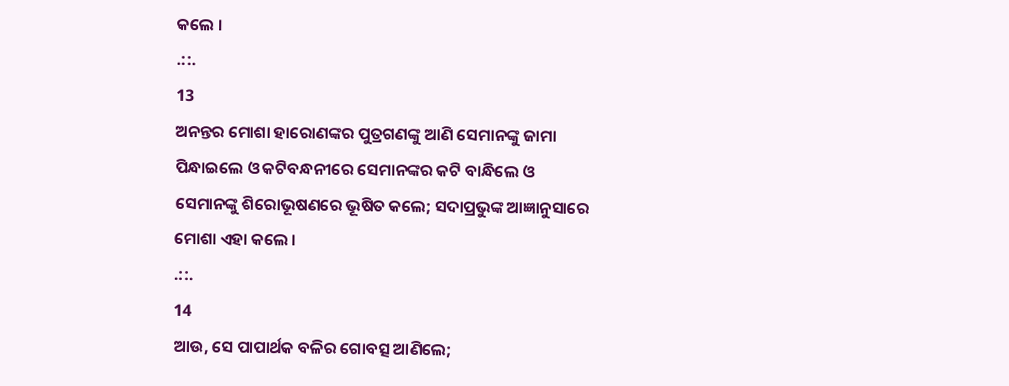କଲେ ।
.::.
13
ଅନନ୍ତର ମୋଶା ହାରୋଣଙ୍କର ପୁତ୍ରଗଣଙ୍କୁ ଆଣି ସେମାନଙ୍କୁ ଜାମା ପିନ୍ଧାଇଲେ ଓ କଟିବନ୍ଧନୀରେ ସେମାନଙ୍କର କଟି ବାନ୍ଧିଲେ ଓ ସେମାନଙ୍କୁ ଶିରୋଭୂଷଣରେ ଭୂଷିତ କଲେ; ସଦାପ୍ରଭୁଙ୍କ ଆଜ୍ଞାନୁସାରେ ମୋଶା ଏହା କଲେ ।
.::.
14
ଆଉ, ସେ ପାପାର୍ଥକ ବଳିର ଗୋବତ୍ସ ଆଣିଲେ;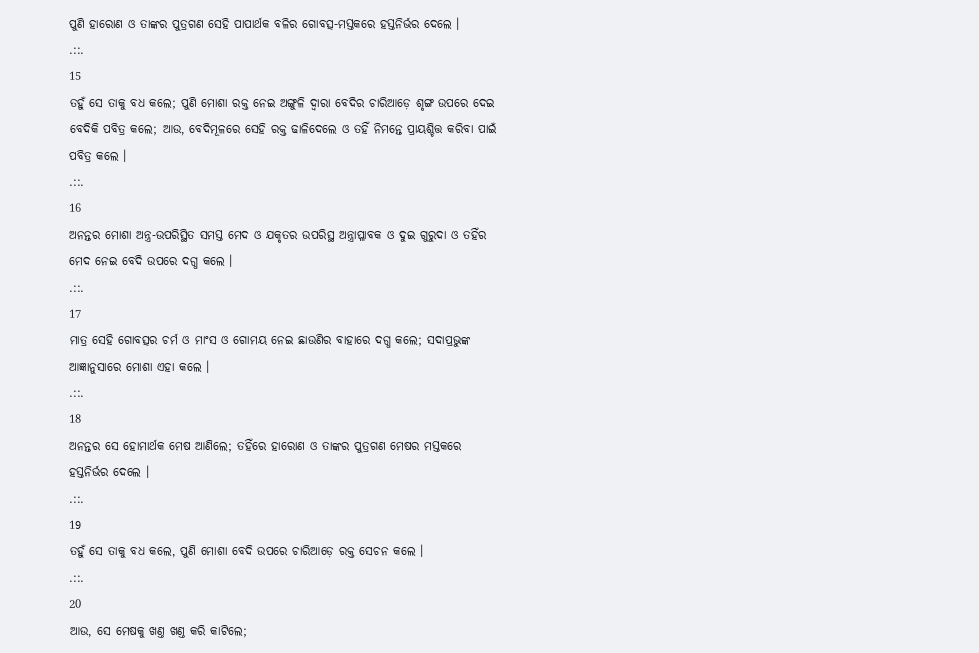ପୁଣି ହାରୋଣ ଓ ତାଙ୍କର ପୁତ୍ରଗଣ ସେହି ପାପାର୍ଥକ ବଳିର ଗୋବତ୍ସ-ମସ୍ତକରେ ହସ୍ତନିର୍ଭର ଦେଲେ ।
.::.
15
ତହୁଁ ସେ ତାକୁ ବଧ କଲେ; ପୁଣି ମୋଶା ରକ୍ତ ନେଇ ଅଙ୍ଗୁଳି ଦ୍ଵାରା ବେଦିର ଚାରିଆଡ଼େ ଶୃଙ୍ଗ ଉପରେ ଦେଇ ବେଦିକି ପବିତ୍ର କଲେ; ଆଉ, ବେଦିମୂଳରେ ସେହି ରକ୍ତ ଢାଳିଦେଲେ ଓ ତହିଁ ନିମନ୍ତେ ପ୍ରାୟଶ୍ଚିତ୍ତ କରିବା ପାଇଁ ପବିତ୍ର କଲେ ।
.::.
16
ଅନନ୍ତର ମୋଶା ଅନ୍ତ୍ର-ଉପରିସ୍ଥିତ ସମସ୍ତ ମେଦ ଓ ଯକୃତର ଉପରିସ୍ଥ ଅନ୍ତ୍ରାପ୍ଳାବକ ଓ ଦୁଇ ଗୁରୁଦା ଓ ତହିଁର ମେଦ ନେଇ ବେଦି ଉପରେ ଦଗ୍ଧ କଲେ ।
.::.
17
ମାତ୍ର ସେହି ଗୋବତ୍ସର ଚର୍ମ ଓ ମାଂସ ଓ ଗୋମୟ ନେଇ ଛାଉଣିର ବାହାରେ ଦଗ୍ଧ କଲେ; ସଦାପ୍ରଭୁଙ୍କ ଆଜ୍ଞାନୁସାରେ ମୋଶା ଏହା କଲେ ।
.::.
18
ଅନନ୍ତର ସେ ହୋମାର୍ଥକ ମେଷ ଆଣିଲେ; ତହିଁରେ ହାରୋଣ ଓ ତାଙ୍କର ପୁତ୍ରଗଣ ମେଷର ମସ୍ତକରେ ହସ୍ତନିର୍ଭର ଦେଲେ ।
.::.
19
ତହୁଁ ସେ ତାକୁ ବଧ କଲେ, ପୁଣି ମୋଶା ବେଦି ଉପରେ ଚାରିଆଡ଼େ ରକ୍ତ ସେଚନ କଲେ ।
.::.
20
ଆଉ, ସେ ମେଷକୁ ଖଣ୍ତ ଖଣ୍ତ କରି କାଟିଲେ;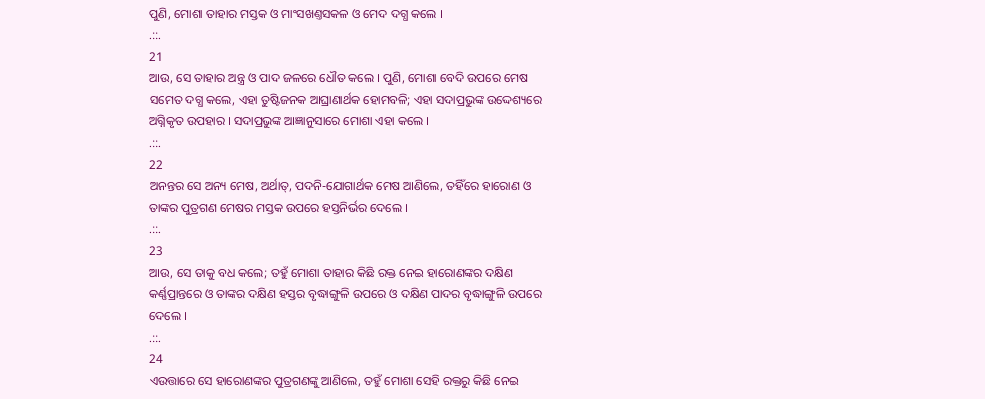ପୁଣି, ମୋଶା ତାହାର ମସ୍ତକ ଓ ମାଂସଖଣ୍ତସକଳ ଓ ମେଦ ଦଗ୍ଧ କଲେ ।
.::.
21
ଆଉ, ସେ ତାହାର ଅନ୍ତ୍ର ଓ ପାଦ ଜଳରେ ଧୌତ କଲେ । ପୁଣି, ମୋଶା ବେଦି ଉପରେ ମେଷ ସମେତ ଦଗ୍ଧ କଲେ, ଏହା ତୁଷ୍ଟିଜନକ ଆଘ୍ରାଣାର୍ଥକ ହୋମବଳି; ଏହା ସଦାପ୍ରଭୁଙ୍କ ଉଦ୍ଦେଶ୍ୟରେ ଅଗ୍ନିକୃତ ଉପହାର । ସଦାପ୍ରଭୁଙ୍କ ଆଜ୍ଞାନୁସାରେ ମୋଶା ଏହା କଲେ ।
.::.
22
ଅନନ୍ତର ସେ ଅନ୍ୟ ମେଷ, ଅର୍ଥାତ୍, ପଦନି-ଯୋଗାର୍ଥକ ମେଷ ଆଣିଲେ, ତହିଁରେ ହାରୋଣ ଓ ତାଙ୍କର ପୁତ୍ରଗଣ ମେଷର ମସ୍ତକ ଉପରେ ହସ୍ତନିର୍ଭର ଦେଲେ ।
.::.
23
ଆଉ, ସେ ତାକୁ ବଧ କଲେ; ତହୁଁ ମୋଶା ତାହାର କିଛି ରକ୍ତ ନେଇ ହାରୋଣଙ୍କର ଦକ୍ଷିଣ କର୍ଣ୍ଣପ୍ରାନ୍ତରେ ଓ ତାଙ୍କର ଦକ୍ଷିଣ ହସ୍ତର ବୃଦ୍ଧାଙ୍ଗୁଳି ଉପରେ ଓ ଦକ୍ଷିଣ ପାଦର ବୃଦ୍ଧାଙ୍ଗୁଳି ଉପରେ ଦେଲେ ।
.::.
24
ଏଉତ୍ତାରେ ସେ ହାରୋଣଙ୍କର ପୁତ୍ରଗଣଙ୍କୁ ଆଣିଲେ, ତହୁଁ ମୋଶା ସେହି ରକ୍ତରୁ କିଛି ନେଇ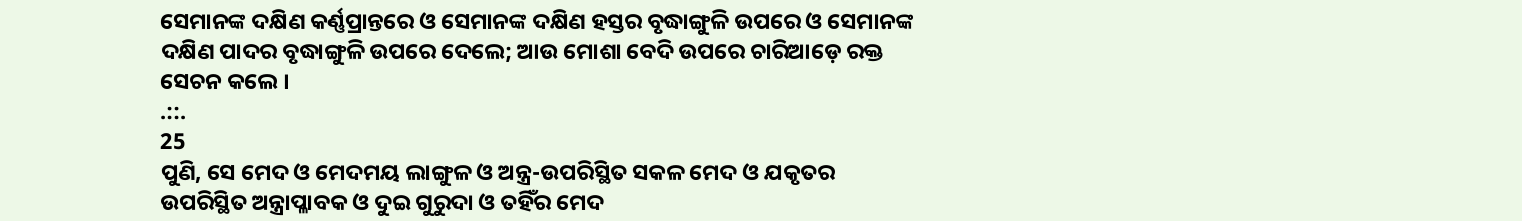ସେମାନଙ୍କ ଦକ୍ଷିଣ କର୍ଣ୍ଣପ୍ରାନ୍ତରେ ଓ ସେମାନଙ୍କ ଦକ୍ଷିଣ ହସ୍ତର ବୃଦ୍ଧାଙ୍ଗୁଳି ଉପରେ ଓ ସେମାନଙ୍କ ଦକ୍ଷିଣ ପାଦର ବୃଦ୍ଧାଙ୍ଗୁଳି ଉପରେ ଦେଲେ; ଆଉ ମୋଶା ବେଦି ଉପରେ ଚାରିଆଡ଼େ ରକ୍ତ ସେଚନ କଲେ ।
.::.
25
ପୁଣି, ସେ ମେଦ ଓ ମେଦମୟ ଲାଙ୍ଗୁଳ ଓ ଅନ୍ତ୍ର-ଉପରିସ୍ଥିତ ସକଳ ମେଦ ଓ ଯକୃତର ଉପରିସ୍ଥିତ ଅନ୍ତ୍ରାପ୍ଳାବକ ଓ ଦୁଇ ଗୁରୁଦା ଓ ତହିଁର ମେଦ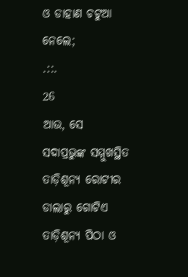ଓ ଡାହାଣ ଚଟୁଆ ନେଲେ;
.::.
26
ଆଉ, ସେ ସଦାପ୍ରଭୁଙ୍କ ସମ୍ମୁଖସ୍ଥିତ ତାଡ଼ିଶୂନ୍ୟ ରୋଟୀର ଡାଲାରୁ ଗୋଟିଏ ତାଡ଼ିଶୂନ୍ୟ ପିଠା ଓ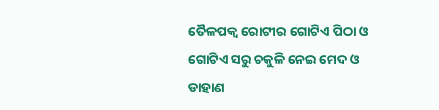ତୈଳପକ୍ଵ ରୋଟୀର ଗୋଟିଏ ପିଠା ଓ ଗୋଟିଏ ସରୁ ଚକୁଳି ନେଇ ମେଦ ଓ ଡାହାଣ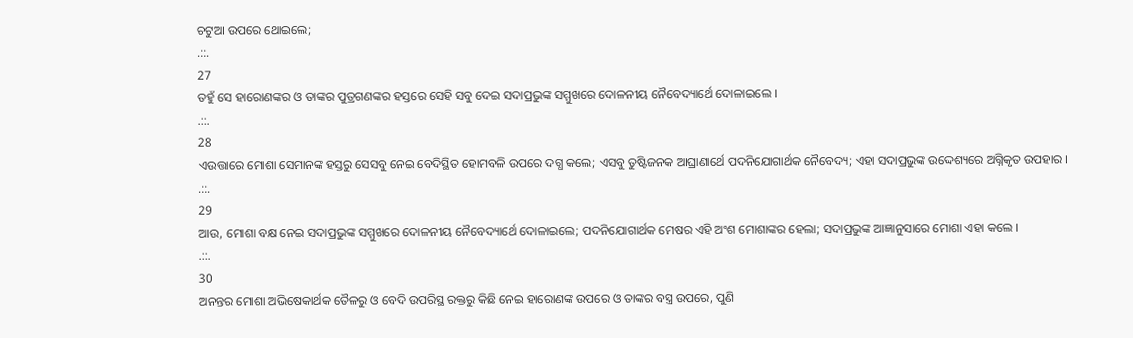ଚଟୁଆ ଉପରେ ଥୋଇଲେ;
.::.
27
ତହୁଁ ସେ ହାରୋଣଙ୍କର ଓ ତାଙ୍କର ପୁତ୍ରଗଣଙ୍କର ହସ୍ତରେ ସେହି ସବୁ ଦେଇ ସଦାପ୍ରଭୁଙ୍କ ସମ୍ମୁଖରେ ଦୋଳନୀୟ ନୈବେଦ୍ୟାର୍ଥେ ଦୋଳାଇଲେ ।
.::.
28
ଏଉତ୍ତାରେ ମୋଶା ସେମାନଙ୍କ ହସ୍ତରୁ ସେସବୁ ନେଇ ବେଦିସ୍ଥିତ ହୋମବଳି ଉପରେ ଦଗ୍ଧ କଲେ; ଏସବୁ ତୁଷ୍ଟିଜନକ ଆଘ୍ରାଣାର୍ଥେ ପଦନିଯୋଗାର୍ଥକ ନୈବେଦ୍ୟ; ଏହା ସଦାପ୍ରଭୁଙ୍କ ଉଦ୍ଦେଶ୍ୟରେ ଅଗ୍ନିକୃତ ଉପହାର ।
.::.
29
ଆଉ, ମୋଶା ବକ୍ଷ ନେଇ ସଦାପ୍ରଭୁଙ୍କ ସମ୍ମୁଖରେ ଦୋଳନୀୟ ନୈବେଦ୍ୟାର୍ଥେ ଦୋଳାଇଲେ; ପଦନିଯୋଗାର୍ଥକ ମେଷର ଏହି ଅଂଶ ମୋଶାଙ୍କର ହେଲା; ସଦାପ୍ରଭୁଙ୍କ ଆଜ୍ଞାନୁସାରେ ମୋଶା ଏହା କଲେ ।
.::.
30
ଅନନ୍ତର ମୋଶା ଅଭିଷେକାର୍ଥକ ତୈଳରୁ ଓ ବେଦି ଉପରିସ୍ଥ ରକ୍ତରୁ କିଛି ନେଇ ହାରୋଣଙ୍କ ଉପରେ ଓ ତାଙ୍କର ବସ୍ତ୍ର ଉପରେ, ପୁଣି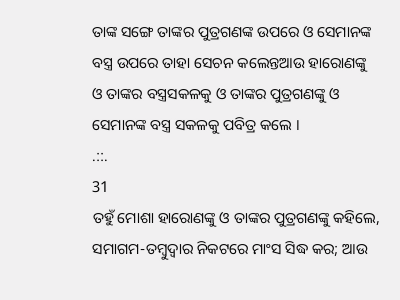ତାଙ୍କ ସଙ୍ଗେ ତାଙ୍କର ପୁତ୍ରଗଣଙ୍କ ଉପରେ ଓ ସେମାନଙ୍କ ବସ୍ତ୍ର ଉପରେ ତାହା ସେଚନ କଲେନ୍ତଆଉ ହାରୋଣଙ୍କୁ ଓ ତାଙ୍କର ବସ୍ତ୍ରସକଳକୁ ଓ ତାଙ୍କର ପୁତ୍ରଗଣଙ୍କୁ ଓ ସେମାନଙ୍କ ବସ୍ତ୍ର ସକଳକୁ ପବିତ୍ର କଲେ ।
.::.
31
ତହୁଁ ମୋଶା ହାରୋଣଙ୍କୁ ଓ ତାଙ୍କର ପୁତ୍ରଗଣଙ୍କୁ କହିଲେ, ସମାଗମ-ତମ୍ଵୁଦ୍ଵାର ନିକଟରେ ମାଂସ ସିଦ୍ଧ କର; ଆଉ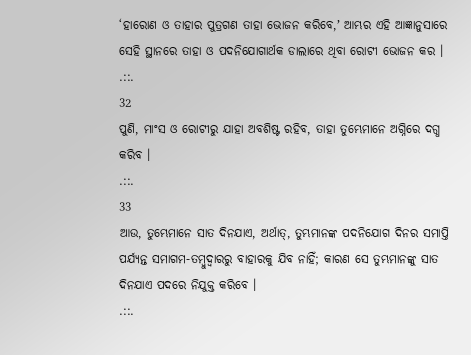‘ହାରୋଣ ଓ ତାହାର ପୁତ୍ରଗଣ ତାହା ଭୋଜନ କରିବେ,ʼ ଆମ୍ଭର ଏହି ଆଜ୍ଞାନୁସାରେ ସେହି ସ୍ଥାନରେ ତାହା ଓ ପଦନିଯୋଗାର୍ଥକ ଡାଲାରେ ଥିବା ରୋଟୀ ଭୋଜନ କର ।
.::.
32
ପୁଣି, ମାଂସ ଓ ରୋଟୀରୁ ଯାହା ଅବଶିଷ୍ଟ ରହିବ, ତାହା ତୁମ୍ଭେମାନେ ଅଗ୍ନିରେ ଦଗ୍ଧ କରିବ ।
.::.
33
ଆଉ, ତୁମ୍ଭେମାନେ ସାତ ଦିନଯାଏ, ଅର୍ଥାତ୍, ତୁମ୍ଭମାନଙ୍କ ପଦନିଯୋଗ ଦିନର ସମାପ୍ତି ପର୍ଯ୍ୟନ୍ତ ସମାଗମ-ତମ୍ଵୁଦ୍ଵାରରୁ ବାହାରକୁ ଯିବ ନାହିଁ; କାରଣ ସେ ତୁମ୍ଭମାନଙ୍କୁ ସାତ ଦିନଯାଏ ପଦରେ ନିଯୁକ୍ତ କରିବେ ।
.::.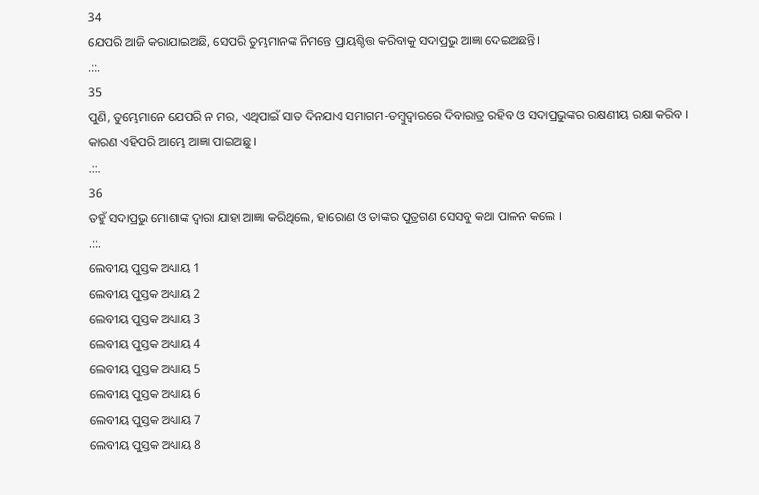34
ଯେପରି ଆଜି କରାଯାଇଅଛି, ସେପରି ତୁମ୍ଭମାନଙ୍କ ନିମନ୍ତେ ପ୍ରାୟଶ୍ଚିତ୍ତ କରିବାକୁ ସଦାପ୍ରଭୁ ଆଜ୍ଞା ଦେଇଅଛନ୍ତି।
.::.
35
ପୁଣି, ତୁମ୍ଭେମାନେ ଯେପରି ନ ମର, ଏଥିପାଇଁ ସାତ ଦିନଯାଏ ସମାଗମ-ତମ୍ଵୁଦ୍ଵାରରେ ଦିବାରାତ୍ର ରହିବ ଓ ସଦାପ୍ରଭୁଙ୍କର ରକ୍ଷଣୀୟ ରକ୍ଷା କରିବ । କାରଣ ଏହିପରି ଆମ୍ଭେ ଆଜ୍ଞା ପାଇଅଛୁ ।
.::.
36
ତହୁଁ ସଦାପ୍ରଭୁ ମୋଶାଙ୍କ ଦ୍ଵାରା ଯାହା ଆଜ୍ଞା କରିଥିଲେ, ହାରୋଣ ଓ ତାଙ୍କର ପୁତ୍ରଗଣ ସେସବୁ କଥା ପାଳନ କଲେ ।
.::.
ଲେବୀୟ ପୁସ୍ତକ ଅଧ୍ୟାୟ 1
ଲେବୀୟ ପୁସ୍ତକ ଅଧ୍ୟାୟ 2
ଲେବୀୟ ପୁସ୍ତକ ଅଧ୍ୟାୟ 3
ଲେବୀୟ ପୁସ୍ତକ ଅଧ୍ୟାୟ 4
ଲେବୀୟ ପୁସ୍ତକ ଅଧ୍ୟାୟ 5
ଲେବୀୟ ପୁସ୍ତକ ଅଧ୍ୟାୟ 6
ଲେବୀୟ ପୁସ୍ତକ ଅଧ୍ୟାୟ 7
ଲେବୀୟ ପୁସ୍ତକ ଅଧ୍ୟାୟ 8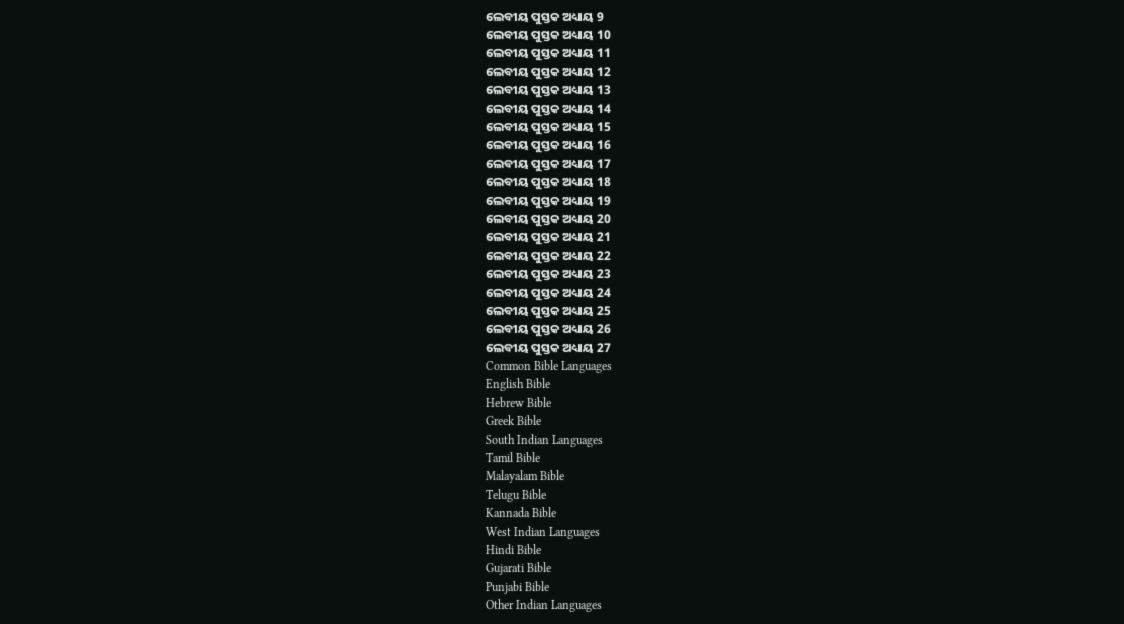ଲେବୀୟ ପୁସ୍ତକ ଅଧ୍ୟାୟ 9
ଲେବୀୟ ପୁସ୍ତକ ଅଧ୍ୟାୟ 10
ଲେବୀୟ ପୁସ୍ତକ ଅଧ୍ୟାୟ 11
ଲେବୀୟ ପୁସ୍ତକ ଅଧ୍ୟାୟ 12
ଲେବୀୟ ପୁସ୍ତକ ଅଧ୍ୟାୟ 13
ଲେବୀୟ ପୁସ୍ତକ ଅଧ୍ୟାୟ 14
ଲେବୀୟ ପୁସ୍ତକ ଅଧ୍ୟାୟ 15
ଲେବୀୟ ପୁସ୍ତକ ଅଧ୍ୟାୟ 16
ଲେବୀୟ ପୁସ୍ତକ ଅଧ୍ୟାୟ 17
ଲେବୀୟ ପୁସ୍ତକ ଅଧ୍ୟାୟ 18
ଲେବୀୟ ପୁସ୍ତକ ଅଧ୍ୟାୟ 19
ଲେବୀୟ ପୁସ୍ତକ ଅଧ୍ୟାୟ 20
ଲେବୀୟ ପୁସ୍ତକ ଅଧ୍ୟାୟ 21
ଲେବୀୟ ପୁସ୍ତକ ଅଧ୍ୟାୟ 22
ଲେବୀୟ ପୁସ୍ତକ ଅଧ୍ୟାୟ 23
ଲେବୀୟ ପୁସ୍ତକ ଅଧ୍ୟାୟ 24
ଲେବୀୟ ପୁସ୍ତକ ଅଧ୍ୟାୟ 25
ଲେବୀୟ ପୁସ୍ତକ ଅଧ୍ୟାୟ 26
ଲେବୀୟ ପୁସ୍ତକ ଅଧ୍ୟାୟ 27
Common Bible Languages
English Bible
Hebrew Bible
Greek Bible
South Indian Languages
Tamil Bible
Malayalam Bible
Telugu Bible
Kannada Bible
West Indian Languages
Hindi Bible
Gujarati Bible
Punjabi Bible
Other Indian Languages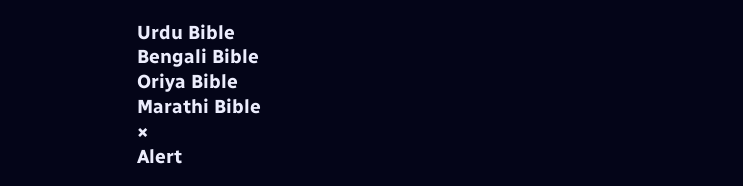Urdu Bible
Bengali Bible
Oriya Bible
Marathi Bible
×
Alert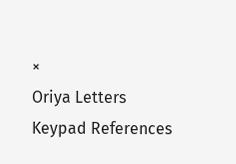×
Oriya Letters Keypad References